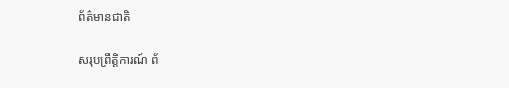ព័ត៌មានជាតិ

សរុបព្រឹត្តិការណ៍ ព័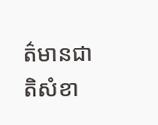ត៌មានជាតិសំខា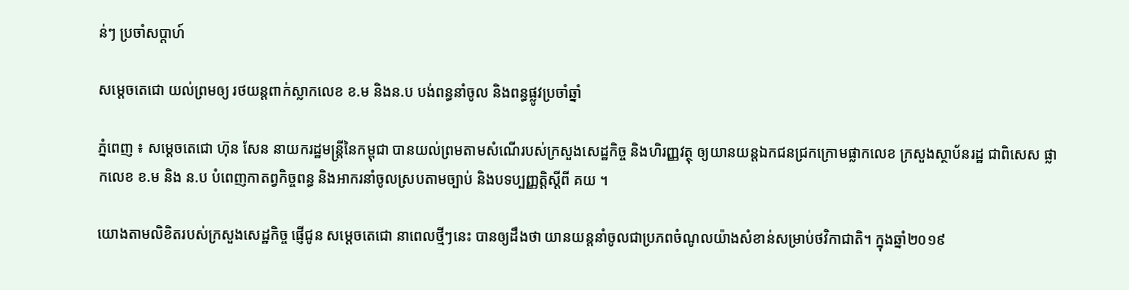ន់ៗ ប្រចាំសប្ដាហ៍

សម្តេចតេជោ យល់ព្រមឲ្យ រថយន្តពាក់ស្លាកលេខ ខ.ម និងន.ប បង់ពន្ធនាំចូល និងពន្ធផ្លូវប្រចាំឆ្នាំ

ភ្នំពេញ ៖ សម្តេចតេជោ ហ៊ុន សែន នាយករដ្ឋមន្ត្រីនៃកម្ពុជា បានយល់ព្រមតាមសំណើរបស់ក្រសួងសេដ្ឋកិច្ច និងហិរញ្ញវត្ថុ ឲ្យយានយន្តឯកជនជ្រកក្រោមផ្លាកលេខ ក្រសួងស្ថាប័នរដ្ឋ ជាពិសេស ផ្លាកលេខ ខ.ម និង ន.ប បំពេញកាតព្វកិច្ចពន្ធ និងអាករនាំចូលស្របតាមច្បាប់ និងបទប្បញ្ញត្តិស្ដីពី គយ ។

យោងតាមលិខិតរបស់ក្រសួងសេដ្ឋកិច្ច ផ្ញើជូន សម្ដេចតេជោ នាពេលថ្មីៗនេះ បានឲ្យដឹងថា យានយន្តនាំចូលជាប្រភពចំណូលយ៉ាងសំខាន់សម្រាប់ថវិកាជាតិ។ ក្នុងឆ្នាំ២០១៩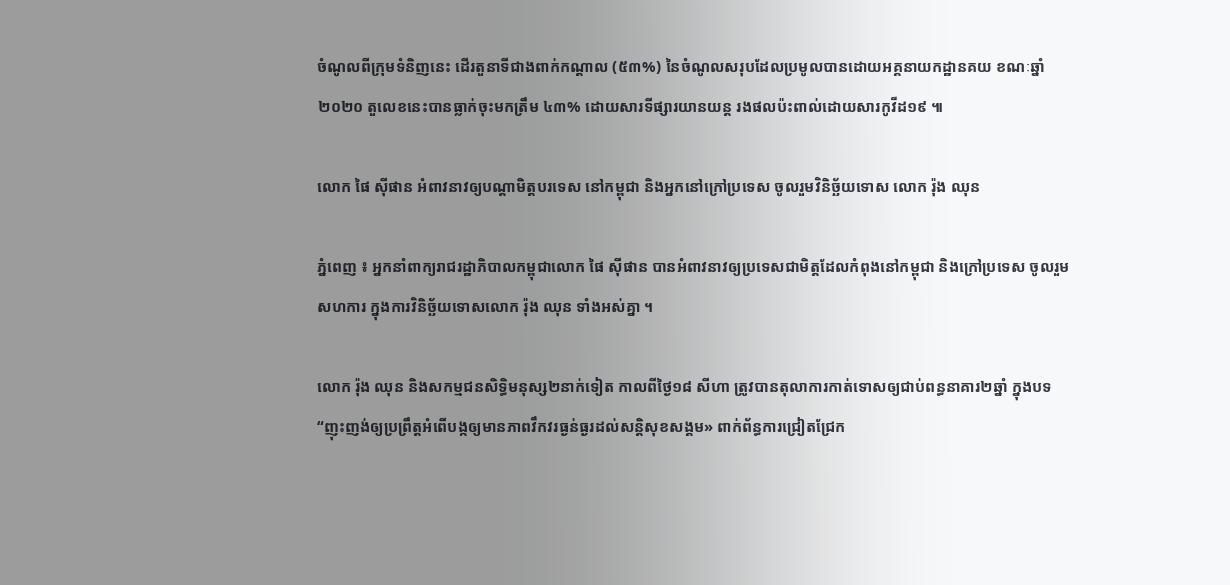ចំណូលពីក្រុមទំនិញនេះ ដើរតួនាទីជាងពាក់កណ្តាល (៥៣%) នៃចំណូលសរុបដែលប្រមូលបានដោយអគ្គនាយកដ្ឋានគយ ខណៈឆ្នាំ២០២០ តួលេខនេះបានធ្លាក់ចុះមកត្រឹម ៤៣% ដោយសារទីផ្សារយានយន្ត រងផលប៉ះពាល់ដោយសារកូវីដ១៩ ៕

លោក ផៃ ស៊ីផាន អំពាវនាវឲ្យបណ្តាមិត្តបរទេស នៅកម្ពុជា និងអ្នកនៅក្រៅប្រទេស ចូលរួមវិនិច្ឆ័យទោស លោក រ៉ុង ឈុន

ភ្នំពេញ ៖ អ្នកនាំពាក្យរាជរដ្ឋាភិបាលកម្ពុជាលោក ផៃ ស៊ីផាន បានអំពាវនាវឲ្យប្រទេសជាមិត្តដែលកំពុងនៅកម្ពុជា និងក្រៅប្រទេស ចូលរួមសហការ ក្នុងការវិនិច្ឆ័យទោសលោក រ៉ុង ឈុន ទាំងអស់គ្នា ។

លោក រ៉ុង ឈុន និងសកម្មជនសិទ្ធិមនុស្ស២នាក់ទៀត កាលពីថ្ងៃ១៨ សីហា ត្រូវបានតុលាការកាត់ទោសឲ្យជាប់ពន្ធនាគារ២ឆ្នាំ ក្នុងបទ “ញុះញង់ឲ្យប្រព្រឹត្តអំពើបង្កឲ្យមានភាពវឹកវរធ្ងន់ធ្ងរដល់សន្តិសុខសង្គម» ពាក់ព័ន្ធការជ្រៀតជ្រែក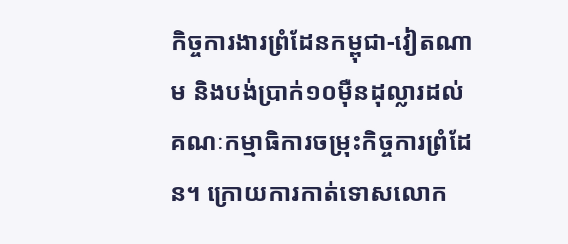កិច្ចការងារព្រំដែនកម្ពុជា-វៀតណាម និងបង់ប្រាក់១០ម៉ឺនដុល្លារដល់គណៈកម្មាធិការចម្រុះកិច្ចការព្រំដែន។ ក្រោយការកាត់ទោសលោក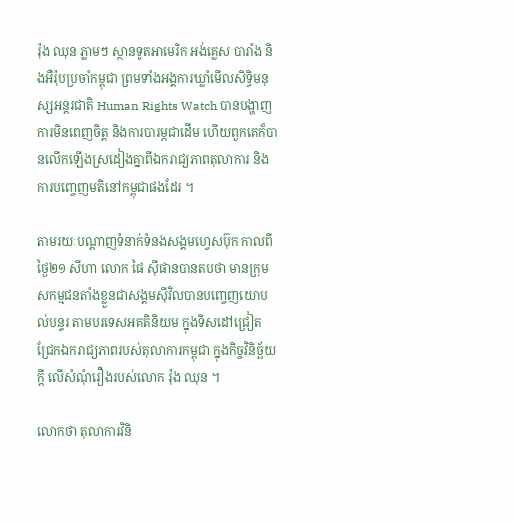រ៉ុង ឈុន ភ្លាមៗ ស្ថានទូតអាមេរិក អង់គ្លេស បារាំង និងអឺរ៉ុបប្រចាំកម្ពុជា ព្រមទាំងអង្គការឃ្លាំមើលសិទ្ធិមនុស្សអន្តរជាតិ Human Rights Watch បានបង្ហាញការមិនពេញចិត្ត និងការបារម្ភជាដើម ហើយពួកគេក៏បានលើកឡើងស្រដៀងគ្នាពីឯករាជ្យភាពតុលាការ និងការបញ្ចេញមតិនៅកម្ពុជាផងដែរ ។

តាមរយៈបណ្តាញទំនាក់ទំនងសង្គមហ្វេសប៊ុក កាលពីថ្ងៃ២១ សីហា លោក ផៃ ស៊ីផានបានតបថា មានក្រុមសកម្មជនតាំងខ្លួនជាសង្គមស៊ីវិលបានបញ្ចេញយោបល់បន្ទរ តាមបរទេសអគតិនិយម ក្នុងទិសដៅជ្រៀតជ្រែកឯករាជ្យភាពរបស់តុលាការកម្ពុជា ក្នុងកិច្ចវិនិច្ឆ័យក្តី លើសំណុំរឿងរបស់លោក រ៉ុង ឈុន ។

លោកថា តុលាការវិនិ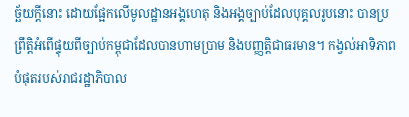ច្ឆ័យក្តីនោះ ដោយផ្អែកលើមូលដ្ឋានអង្គហេតុ និងអង្គច្បាប់ដែលបុគ្គលរូបនោះ បានប្រព្រឹត្តិអំពើផ្ទុយពីច្បាប់កម្ពុជាដែលបានហាមប្រាម និងបញ្ញត្តិជាធរមាន។ កង្វល់អាទិភាពបំផុតរបស់រាជរដ្ឋាភិបាល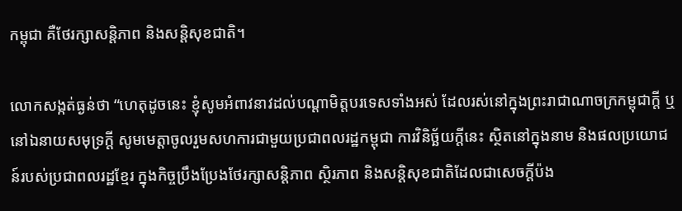កម្ពុជា គឺថែរក្សាសន្តិភាព និងសន្តិសុខជាតិ។

លោកសង្កត់ធ្ងន់ថា “ហេតុដូចនេះ ខ្ញុំសូមអំពាវនាវដល់បណ្ដាមិត្តបរទេសទាំងអស់ ដែលរស់នៅក្នុងព្រះរាជាណាចក្រកម្ពុជាក្តី ឬនៅឯនាយសមុទ្រក្តី សូមមេត្តាចូលរួមសហការជាមួយប្រជាពលរដ្ឋកម្ពុជា ការវិនិច្ឆ័យក្តីនេះ ស្ថិតនៅក្នុងនាម និងផលប្រយោជន៍របស់ប្រជាពលរដ្ឋខ្មែរ ក្នុងកិច្ចប្រឹងប្រែងថែរក្សាសន្តិភាព ស្ថិរភាព និងសន្តិសុខជាតិដែលជាសេចក្តីប៉ង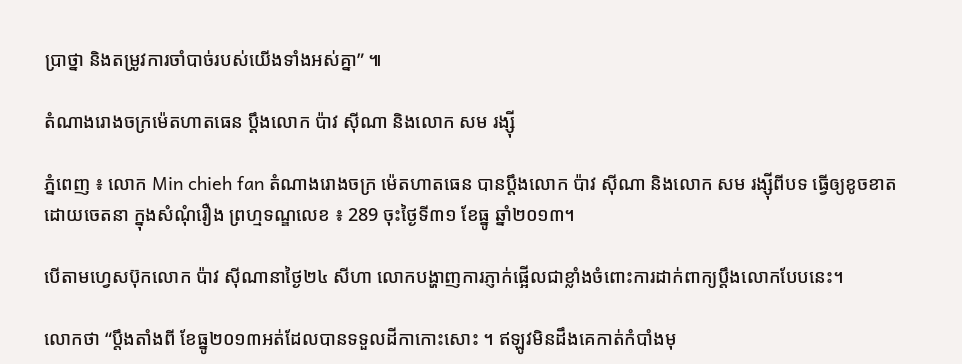ប្រាថ្នា និងតម្រូវការចាំបាច់របស់យើងទាំងអស់គ្នា” ៕

តំណាងរោងចក្រម៉េតហាតធេន ប្តឹងលោក ប៉ាវ ស៊ីណា និងលោក សម រង្ស៊ី

ភ្នំពេញ ៖ លោក Min chieh fan តំណាងរោងចក្រ ម៉េតហាតធេន បានប្តឹងលោក ប៉ាវ ស៊ីណា និងលោក សម រង្ស៊ីពីបទ ធ្វើឲ្យខូចខាតដោយចេតនា ក្នុងសំណុំរឿង ព្រហ្មទណ្ឌលេខ ៖ 289 ចុះថ្ងៃទី៣១ ខែធ្នូ ឆ្នាំ២០១៣។

បើតាមហ្វេសប៊ុកលោក ប៉ាវ ស៊ីណានាថ្ងៃ២៤ សីហា លោកបង្ហាញការភ្ញាក់ផ្អើលជាខ្លាំងចំពោះការដាក់ពាក្យប្តឹងលោកបែបនេះ។

លោកថា “ប្តឹងតាំងពី ខែធ្នូ២០១៣អត់ដែលបានទទួលដីកាកោះសោះ ។ ឥឡូវមិនដឹងគេកាត់កំបាំងមុ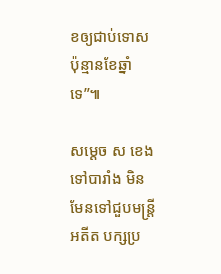ខឲ្យជាប់ទោស ប៉ុន្មានខែឆ្នាំទេ”៕

សម្តេច ស ខេង ទៅបារាំង មិនមែនទៅជួបមន្រ្តីអតីត បក្សប្រ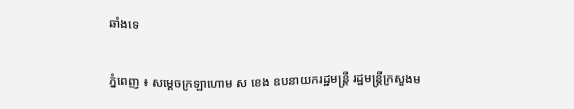ឆាំងទេ

ភ្នំពេញ ៖ សម្តេចក្រឡាហោម ស ខេង ឧបនាយករដ្ឋមន្រ្តី រដ្ឋមន្រ្តីក្រសួងម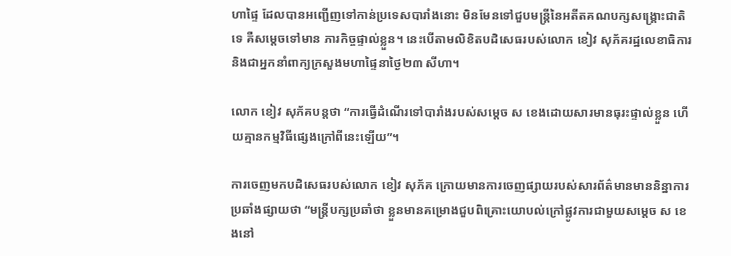ហាផ្ទៃ ដែលបានអញ្ជើញទៅកាន់ប្រទេសបារាំងនោះ មិនមែនទៅជួបមន្រ្តីនៃអតីតគណបក្សសង្រ្គោះជាតិទេ គឺសម្តេចទៅមាន ភារកិច្ចផ្ទាល់ខ្លួន។ នេះបើតាមលិខិតបដិសេធរបស់លោក ខៀវ សុភ័គរដ្ឋលេខាធិការ និងជាអ្នកនាំពាក្យក្រសួងមហាផ្ទៃនាថ្ងៃ២៣ សីហា។

លោក ខៀវ សុភ័គបន្តថា “ការធ្វើដំណើរទៅបារាំងរបស់សម្តេច ស ខេងដោយសារមានធុរះផ្ទាល់ខ្លួន ហើយគ្មានកម្មវិធីផ្សេងក្រៅពីនេះឡើយ”។

ការចេញមកបដិសេធរបស់លោក ខៀវ សុភ័គ ក្រោយមានការចេញផ្សាយរបស់សារព័ត៌មានមាននិន្នាការ ប្រឆាំងផ្សាយថា “មន្រ្តីបក្សប្រឆាំថា ខ្លួនមានគម្រោងជួបពិគ្រោះយោបល់ក្រៅផ្លូវការជាមួយសម្តេច ស ខេងនៅ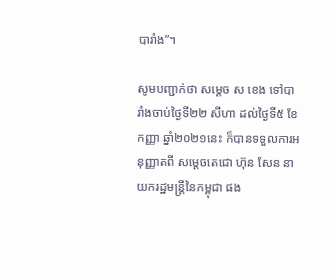បារាំង”។

សូមបញ្ជាក់ថា សម្តេច ស ខេង ទៅបារាំងចាប់ថ្ងៃទី២២ សីហា ដល់ថ្ងៃទី៥ ខែកញ្ញា ឆ្នាំ២០២១នេះ ក៏បានទទួលការអនុញ្ញាតពី សម្តេចតេជោ ហ៊ុន សែន នាយករដ្ឋមន្ត្រីនៃកម្ពុជា ផង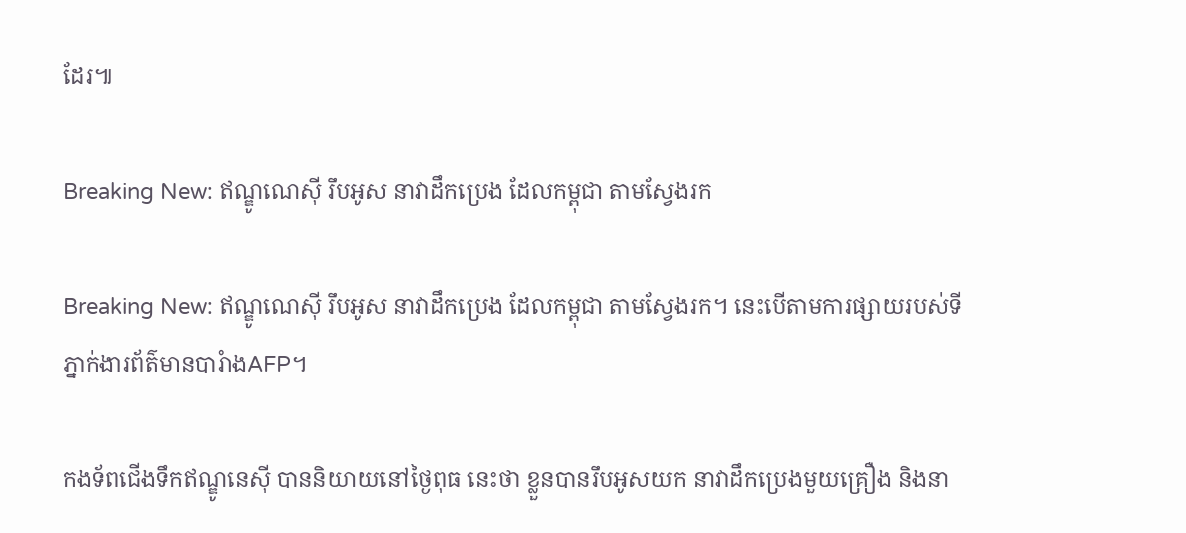ដែរ៕

Breaking New: ឥណ្ឌូណេស៊ី រឹបអូស នាវាដឹកប្រេង ដែលកម្ពុជា តាមស្វែងរក

Breaking New: ឥណ្ឌូណេស៊ី រឹបអូស នាវាដឹកប្រេង ដែលកម្ពុជា តាមស្វែងរក។ នេះបើតាមការផ្សាយរបស់ទីភ្នាក់ងារព័ត៌មានបារំាងAFP។

កងទ័ពជើងទឹកឥណ្ឌូនេស៊ី បាននិយាយនៅថ្ងៃពុធ នេះថា ខ្លួនបានរឹបអូសយក នាវាដឹកប្រេងមួយគ្រឿង និងនា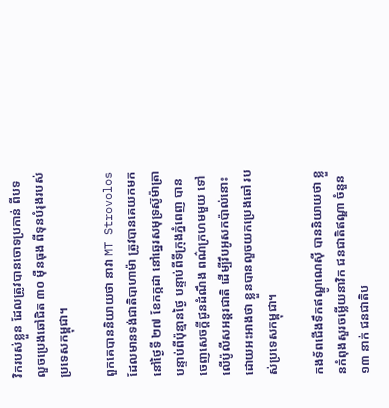វិករបស់ខ្លួន ដែលត្រូវបានចោទប្រកាន់ ពីបទលួចប្រេងឆៅជិត ៣០ ម៉ឺនធុង ពីទុនបំរុងរបស់ប្រទេសកម្ពុជា។

ពួកគេបាននិយាយថា នាវា MT Strovolos ដែលមានទង់ជាតិបាហាម៉ា ត្រូវបានគេយកមក នៅថ្ងៃទី ២៧ ខែកក្កដា នៅឆ្នេរសមុទ្រស៊ូម៉ាត្រា បន្ទាប់ពីប៉ុន្មានថ្ងៃ បន្ទាប់ពីទីក្រុងភ្នំពេញ បានចេញសេចក្តីជូនដំណឹង ពណ៌ក្រហមមួយ ទៅលើប៉ូលីសអន្តរជាតិ ដើម្បីរឹបអូសកប៉ាល់នោះ ដោយអះអាងថា ខ្លួនបានលួចយកប្រេងឆៅ របស់ប្រទេសកម្ពុជា។

កងទ័ពជើងទឹកឥណ្ឌូណេស៊ី បាននិយាយថា ខ្លួនកំពុងសួរចម្លើយនាវិក ជនជាតិឥណ្ឌា ចំនួន ១៣ នាក់ ជនជាតិប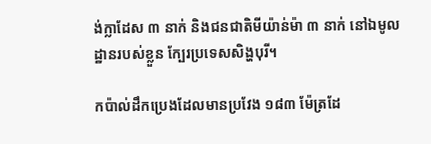ង់ក្លាដែស ៣ នាក់ និងជនជាតិមីយ៉ាន់ម៉ា ៣ នាក់ នៅឯមូលដ្ឋានរបស់ខ្លួន ក្បែរប្រទេសសិង្ហបុរី។

កប៉ាល់ដឹកប្រេងដែលមានប្រវែង ១៨៣ ម៉ែត្រដែ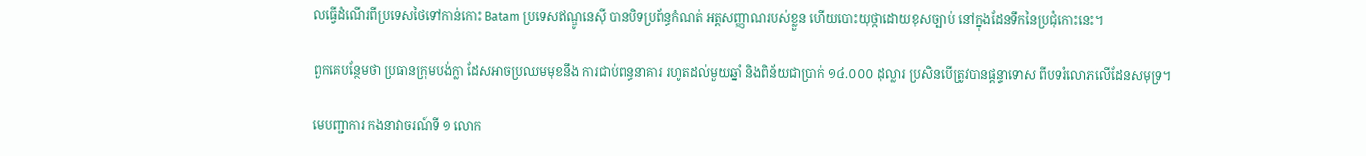លធ្វើដំណើរពីប្រទេសថៃទៅកាន់កោះ Batam ប្រទេសឥណ្ឌូនេស៊ី បានបិទប្រព័ន្ធកំណត់ អត្តសញ្ញាណរបស់ខ្លួន ហើយបោះយុថ្កាដោយខុសច្បាប់ នៅក្នុងដែនទឹកនៃប្រជុំកោះនេះ។

ពួកគេបន្ថែមថា ប្រធានក្រុមបង់ក្លា ដែសអាចប្រឈមមុខនឹង ការជាប់ពន្ធនាគារ រហូតដល់មួយឆ្នាំ និងពិន័យជាប្រាក់ ១៤.០០០ ដុល្លារ ប្រសិនបើត្រូវបានផ្តន្ទាទោស ពីបទរំលោភលើដែនសមុទ្រ។

មេបញ្ជាការ កងនាវាចរណ៍ទី ១ លោក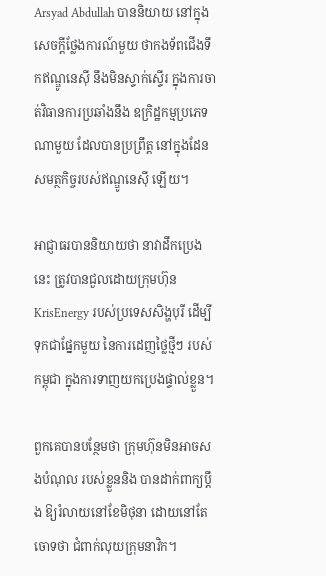Arsyad Abdullah បាននិយាយ នៅក្នុងសេចក្តីថ្លែងការណ៍មួយ ថាកងទ័ពជើងទឹកឥណ្ឌូនេស៊ី នឹងមិនស្ទាក់ស្ទើរ ក្នុងការចាត់វិធានការប្រឆាំងនឹង ឧក្រិដ្ឋកម្មប្រភេទណាមួយ ដែលបានប្រព្រឹត្ត នៅក្នុងដែនសមត្ថកិច្ចរបស់ឥណ្ឌូនេស៊ី ឡើយ។

អាជ្ញាធរបាននិយាយថា នាវាដឹកប្រេងនេះ ត្រូវបានជួលដោយក្រុមហ៊ុន KrisEnergy របស់ប្រទេសសិង្ហបុរី ដើម្បីទុកជាផ្នែកមួយ នៃការដេញថ្លៃថ្មីៗ របស់កម្ពុជា ក្នុងការទាញយកប្រេងផ្ទាល់ខ្លួន។

ពួកគេបានបន្ថែមថា ក្រុមហ៊ុនមិនអាចសងបំណុល របស់ខ្លួននិង បានដាក់ពាក្យប្តឹង ឱ្យរំលាយនៅខែមិថុនា ដោយនៅតែចោទថា ជំពាក់លុយក្រុមនាវិក។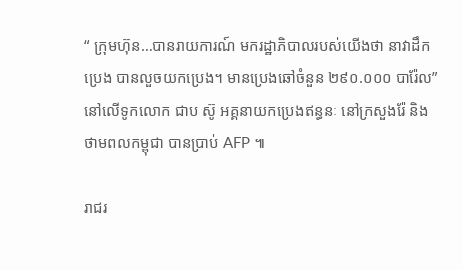“ ក្រុមហ៊ុន…បានរាយការណ៍ មករដ្ឋាភិបាលរបស់យើងថា នាវាដឹកប្រេង បានលួចយកប្រេង។ មានប្រេងឆៅចំនួន ២៩០.០០០ បារ៉ែល” នៅលើទូកលោក ជាប ស៊ូ អគ្គនាយកប្រេងឥន្ធនៈ នៅក្រសួងរ៉ែ និង ថាមពលកម្ពុជា បានប្រាប់ AFP ៕

រាជរ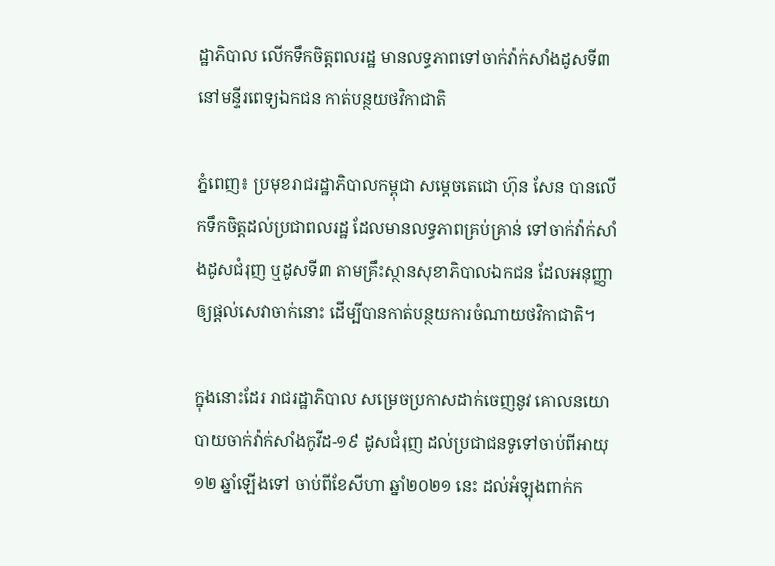ដ្ឋាភិបាល លើកទឹកចិត្តពលរដ្ឋ មានលទ្ធភាពទៅចាក់វ៉ាក់សាំងដូសទី៣ នៅមន្ទីរពេទ្យឯកជន កាត់បន្ថយថវិកាជាតិ

ភ្នំពេញ៖ ប្រមុខរាជរដ្ឋាភិបាលកម្ពុជា សម្ដេចតេជោ ហ៊ុន សែន បានលើកទឹកចិត្តដល់ប្រជាពលរដ្ឋ ដែលមានលទ្ធភាពគ្រប់គ្រាន់ ទៅចាក់វ៉ាក់សាំងដូសជំរុញ ឬដូសទី៣ តាមគ្រឹះស្ថានសុខាភិបាលឯកជន ដែលអនុញ្ញាឲ្យផ្តល់សេវាចាក់នោះ ដើម្បីបានកាត់បន្ថយការចំណាយថវិកាជាតិ។

ក្នុងនោះដែរ រាជរដ្ឋាភិបាល សម្រេចប្រកាសដាក់ចេញនូវ គោលនយោបាយចាក់វ៉ាក់សាំងកូវីដ-១៩ ដូសជំរុញ ដល់ប្រជាជនទូទៅចាប់ពីអាយុ ១២ ឆ្នាំឡើងទៅ ចាប់ពីខែសីហា ឆ្នាំ២០២១ នេះ ដល់អំឡុងពាក់ក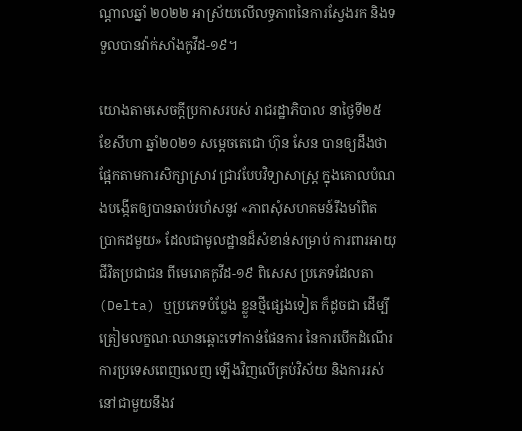ណ្តាលឆ្នាំ ២០២២ អាស្រ័យលើលទ្ធភាពនៃការស្វែងរក និងទទួលបានវ៉ាក់សាំងកូវីដ-១៩។

យោងតាមសេចក្ដីប្រកាសរបស់ រាជរដ្ឋាភិបាល នាថ្ងៃទី២៥ ខែសីហា ឆ្នាំ២០២១ សម្ដេចតេជោ ហ៊ុន សែន បានឲ្យដឹងថា ផ្អែកតាមការសិក្សាស្រាវ ជ្រាវបែបវិទ្យាសាស្ត្រ ក្នុងគោលបំណងបង្កើតឲ្យបានឆាប់រហ័សនូវ «ភាពសុំសហគមន៍រឹងមាំពិត ប្រាកដមួយ» ដែលជាមូលដ្ឋានដ៏សំខាន់សម្រាប់ ការពារអាយុជីវិតប្រជាជន ពីមេរោគកូវីដ-១៩ ពិសេស ប្រភេទដែលតា (Delta) ឬប្រភេទបំប្លែង ខ្លួនថ្មីផ្សេងទៀត ក៏ដូចជា ដើម្បីត្រៀមលក្ខណៈឈានឆ្ពោះទៅកាន់ផែនការ នៃការបើកដំណើរ ការប្រទេសពេញលេញ ឡើងវិញលើគ្រប់វិស័យ និងការរស់នៅជាមួយនឹងវ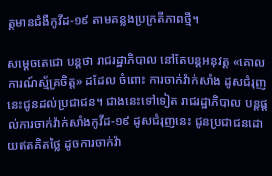ត្តមានជំងឺកូវីដ-១៩ តាមគន្លងប្រក្រតីភាពថ្មី។

សម្ដេចតេជោ បន្ដថា រាជរដ្ឋាភិបាល នៅតែបន្តអនុវត្ត «គោលការណ៍ស្ម័គ្រចិត្ត» ដដែល ចំពោះ ការចាក់វ៉ាក់សាំង ដូសជំរុញ នេះជូនដល់ប្រជាជន។ ជាងនេះទៅទៀត រាជរដ្ឋាភិបាល បន្តផ្ដល់ការចាក់វ៉ាក់សាំងកូវីដ-១៩ ដូសជំរុញនេះ ជូនប្រជាជនដោយឥតគិតថ្លៃ ដូចការចាក់វ៉ា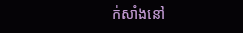ក់សាំងនៅ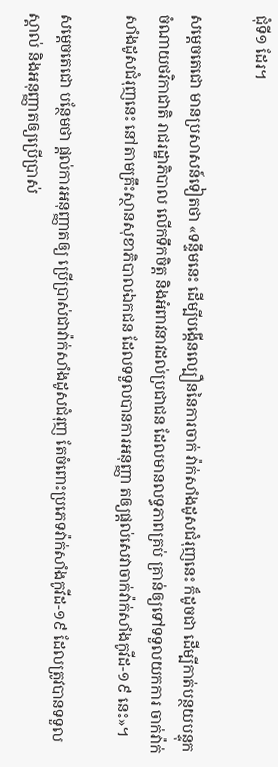ជុំទី១ ដែរ។

សម្ដេចតេជោ មានប្រសាសន៍ទៀតថា «ទន្ទឹមនេះ ដើម្បីបង្កើនល្បឿននៃការចាក់ វ៉ាក់សាំងដូសជំរុញនេះ ក៏ដូចជា ដើម្បីកាត់បន្ថយបន្ទុកចំណាយថវិកាជាតិ រាជរដ្ឋាភិបាល លើកទឹកចិត្ត និងអំពាវនាវដល់ប្រជាជន ដែលមានលទ្ធភាពគ្រប់ គ្រាន់ឲ្យទៅទទួលយកការ ចាក់វ៉ាក់សាំងដូសជំរុញនេះ នៅតាមគ្រឹះស្ថានសុខាភិបាលឯកជន ដែលទទួលបានការអនុញ្ញា តឲ្យផ្តល់សេវាចាក់វ៉ាក់សាំងកូវីដ-១៩ នេះ»។

សម្ដេចតេជោ បន្ថែមថា ផ្តល់ការអនុញ្ញាតឲ្យ ប្រើប្រាស់ជាវ៉ាក់សាំងដូសជំរុញ តែចំពោះប្រភេទវ៉ាក់សាំងកូវីដ-១៩ ដែលត្រូវបានទទួលស្គាល់ និងអនុញ្ញាតឲ្យប្រើប្រាស់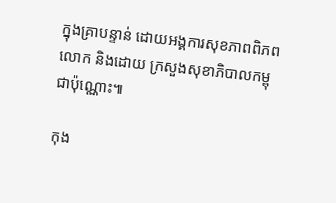ក្នុងគ្រាបន្ទាន់ ដោយអង្គការសុខភាពពិភពលោក និងដោយ ក្រសួងសុខាភិបាលកម្ពុជាប៉ុណ្ណោះ៕

កុង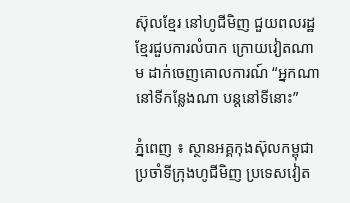ស៊ុលខ្មែរ នៅហូជីមិញ ជួយពលរដ្ឋខ្មែរជួបការលំបាក ក្រោយវៀតណាម ដាក់ចេញគោលការណ៍ “អ្នកណានៅទីកន្លែងណា បន្តនៅទីនោះ”

ភ្នំពេញ ៖ ស្ថានអគ្គកុងស៊ុលកម្ពុជា ប្រចាំទីក្រុងហូជីមិញ ប្រទេសវៀត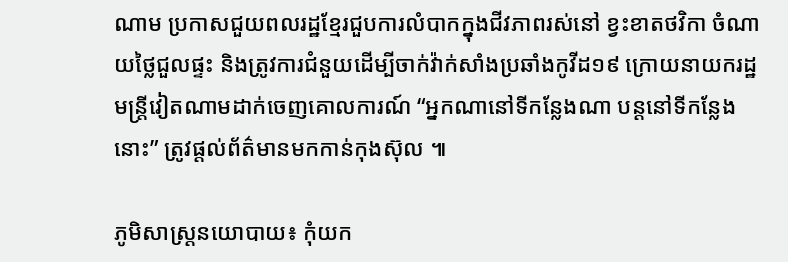ណាម ប្រកាសជួយពលរដ្ឋខ្មែរជួបការលំបាកក្នុងជីវភាពរស់នៅ ខ្វះខាតថវិកា ចំណាយថ្លៃជួលផ្ទះ និងត្រូវការជំនួយដើម្បីចាក់វ៉ាក់សាំងប្រឆាំងកូវីដ១៩ ក្រោយនាយករដ្ឋមន្រ្តីវៀតណាមដាក់ចេញគោលការណ៍ “អ្នកណានៅទីកន្លែងណា បន្តនៅទីកន្លែងនោះ” ត្រូវផ្តល់ព័ត៌មានមកកាន់កុងស៊ុល ៕

ភូមិសាស្ត្រនយោបាយ៖ កុំយក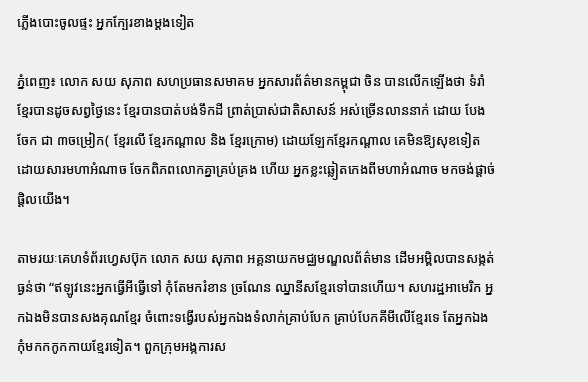ភ្លើងបោះចូលផ្ទះ អ្នកក្បែរខាងម្តងទៀត

ភ្នំពេញ៖ លោក សយ សុភាព សហប្រធានសមាគម អ្នកសារព័ត៌មានកម្ពុជា ចិន បានលើកឡើងថា ទំរាំខ្មែរបានដូចសព្វថ្ងៃនេះ ខ្មែរបានបាត់បង់ទឹកដី ព្រាត់ប្រាស់ជាតិសាសន៍ អស់ច្រើនលាននាក់ ដោយ បែងចែក ជា ៣ចម្រៀក( ខ្មែរលើ ខ្មែរកណ្តាល និង ខ្មែរក្រោម) ដោយឡែកខ្មែរកណ្តាល គេមិនឱ្យសុខទៀតដោយសារមហាអំណាច ចែកពិភពលោកគ្នាគ្រប់គ្រង ហើយ អ្នកខ្លះឆ្លៀតកេងពីមហាអំណាច មកចង់ផ្តាច់ផ្តិលយើង។

តាមរយៈគេហទំព័រហ្វេសប៊ុក លោក សយ សុភាព អគ្គនាយកមជ្ឈមណ្ឌលព័ត៌មាន ដើមអម្ពិលបានសង្កត់ធ្ងន់ថា “ឥឡូវនេះអ្នកធ្វើអីធ្វើទៅ កុំតែមករំខាន ច្រណែន ឈ្នានីសខ្មែរទៅបានហើយ។ សហរដ្ឋអាមេរិក អ្នកឯងមិនបានសងគុណខ្មែរ ចំពោះទង្វើរបស់អ្នកឯងទំលាក់គ្រាប់បែក គ្រាប់បែកគីមីលើខ្មែរទេ តែអ្នកឯងកុំមកកកូកកាយខ្មែរទៀត។ ពួកក្រុមអង្កការស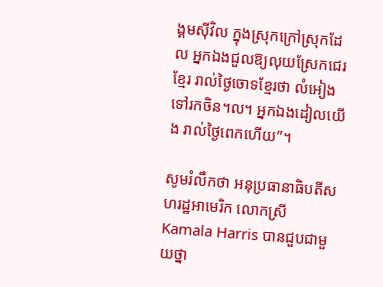ង្គមស៊ីវិល ក្នុងស្រុកក្រៅស្រុកដែល អ្នកឯងជួលឱ្យលុយស្រែកជេរខ្មែរ រាល់ថ្ងៃចោទខ្មែរថា លំអៀងទៅរកចិន។ល។ អ្នកឯងដៀលយើង រាល់ថ្ងៃពេកហើយ”។

សូមរំលឹកថា អនុប្រធានាធិបតីសហរដ្ឋអាមេរិក លោកស្រី Kamala Harris បានជួបជាមួយថ្នា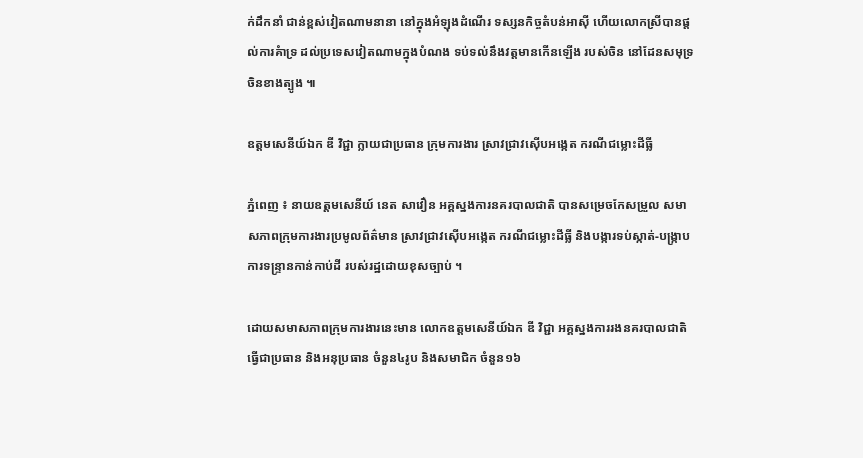ក់ដឹកនាំ ជាន់ខ្ពស់វៀតណាមនានា នៅក្នុងអំឡុងដំណើរ ទស្សនកិច្ចតំបន់អាស៊ី ហើយលោកស្រីបានផ្តល់ការគំាទ្រ ដល់ប្រទេសវៀតណាមក្នុងបំណង ទប់ទល់នឹងវត្តមានកើនឡើង របស់ចិន នៅដែនសមុទ្រចិនខាងត្បូង ៕

ឧត្តមសេនីយ៍ឯក ឌី វិជ្ជា ក្លាយជាប្រធាន ក្រុមការងារ ស្រាវជ្រាវស៊ើបអង្កេត ករណីជម្លោះដីធ្លី

ភ្នំពេញ ៖ នាយឧត្តមសេនីយ៍ នេត សាវឿន អគ្គស្នងការនគរបាលជាតិ បានសម្រេចកែសម្រួល សមាសភាពក្រុមការងារប្រមូលព័ត៌មាន ស្រាវជ្រាវស៊ើបអង្កេត ករណីជម្លោះដីធ្លី និងបង្ការទប់ស្កាត់-បង្ក្រាបការទន្ទ្រានកាន់កាប់ដី របស់រដ្ឋដោយខុសច្បាប់ ។

ដោយសមាសភាពក្រុមការងារនេះមាន លោកឧត្តមសេនីយ៍ឯក ឌី វិជ្ជា អគ្គស្នងការរងនគរបាលជាតិ ធ្វើជាប្រធាន និងអនុប្រធាន ចំនួន៤រូប និងសមាជិក ចំនួន១៦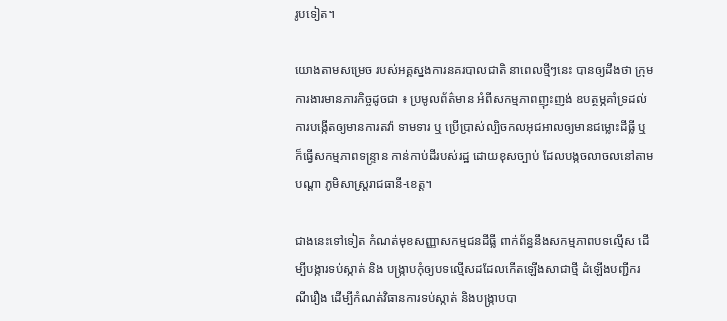រូបទៀត។

យោងតាមសម្រេច របស់អគ្គស្នងការនគរបាលជាតិ នាពេលថ្មីៗនេះ បានឲ្យដឹងថា ក្រុមការងារមានភារកិច្ចដូចជា ៖ ប្រមូលព័ត៌មាន អំពីសកម្មភាពញុះញង់ ឧបត្ថម្ភគាំទ្រដល់ការបង្កើតឲ្យមានការតវ៉ា ទាមទារ ឬ ប្រើប្រាស់ល្បិចកលអុជអាលឲ្យមានជម្លោះដីធ្លី ឬក៏ធ្វើសកម្មភាពទន្ទ្រាន កាន់កាប់ដីរបស់រដ្ឋ ដោយខុសច្បាប់ ដែលបង្កចលាចលនៅតាមបណ្តា ភូមិសាស្ត្ររាជធានី-ខេត្ត។

ជាងនេះទៅទៀត កំណត់មុខសញ្ញាសកម្មជនដីធ្លី ពាក់ព័ន្ធនឹងសកម្មភាពបទល្មើស ដើម្បីបង្ការទប់ស្កាត់ និង បង្ក្រាបកុំឲ្យបទល្មើសដដែលកើតឡើងសាជាថ្មី ដំឡើងបញ្ជីករណីរឿង ដើម្បីកំណត់វិធានការទប់ស្កាត់ និងបង្ក្រាបបា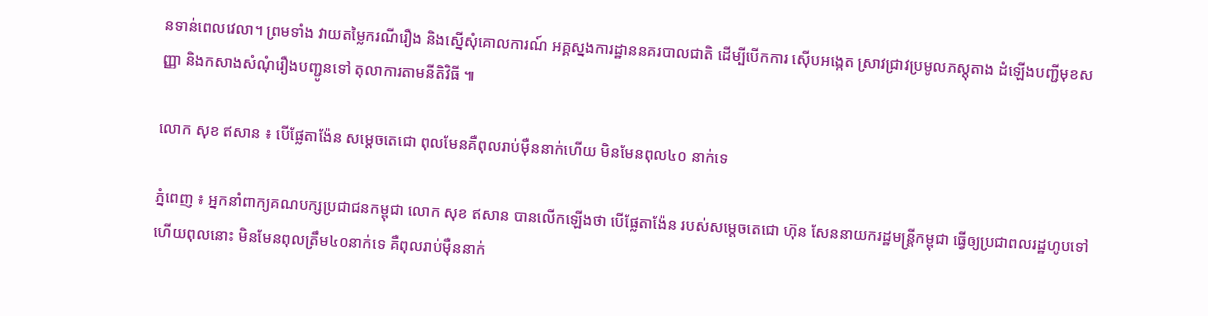នទាន់ពេលវេលា។ ព្រមទាំង វាយតម្លៃករណីរឿង និងស្នើសុំគោលការណ៍ អគ្គស្នងការដ្ឋាននគរបាលជាតិ ដើម្បីបើកការ ស៊ើបអង្កេត ស្រាវជ្រាវប្រមូលភស្តុតាង ដំឡើងបញ្ជីមុខសញ្ញា និងកសាងសំណុំរឿងបញ្ជូនទៅ តុលាការតាមនីតិវិធី ៕

លោក សុខ ឥសាន ៖ បើផ្លែតាង៉ែន សម្តេចតេជោ ពុលមែនគឺពុលរាប់ម៉ឺននាក់ហើយ មិនមែនពុល៤០ នាក់ទេ

ភ្នំពេញ ៖ អ្នកនាំពាក្យគណបក្សប្រជាជនកម្ពុជា លោក សុខ ឥសាន បានលើកឡើងថា បើផ្លែតាង៉ែន របស់សម្តេចតេជោ ហ៊ុន សែននាយករដ្ឋមន្រ្តីកម្ពុជា ធ្វើឲ្យប្រជាពលរដ្ឋហូបទៅហើយពុលនោះ មិនមែនពុលត្រឹម៤០នាក់ទេ គឺពុលរាប់ម៉ឺននាក់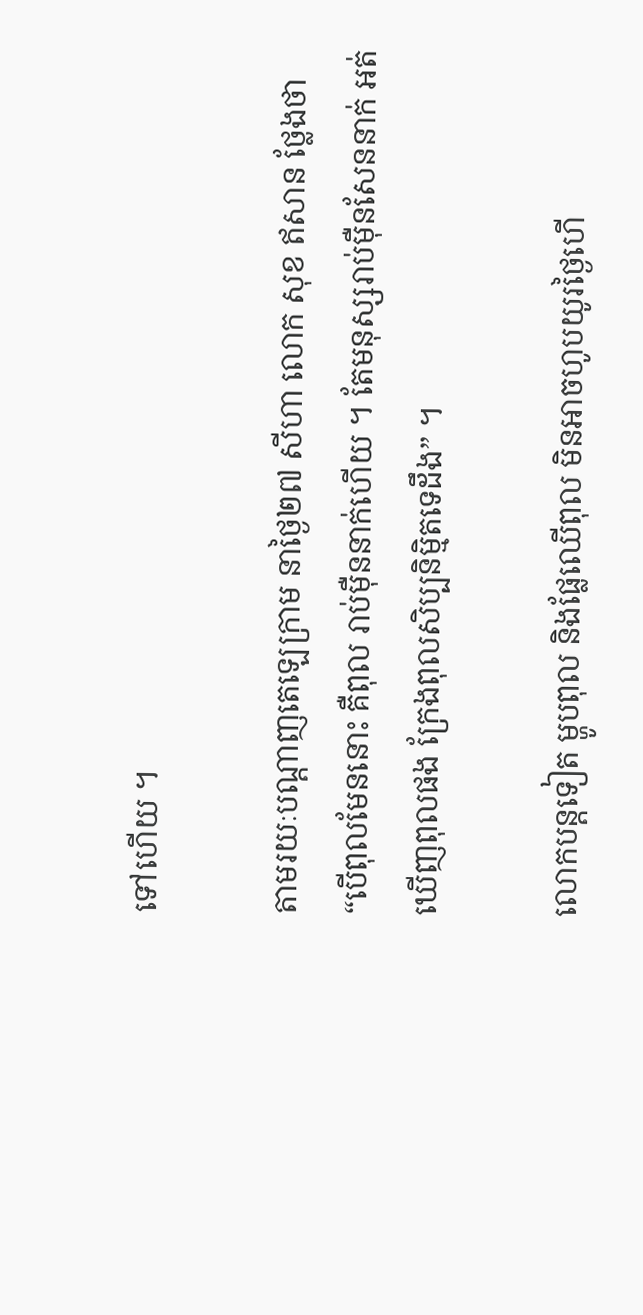ទៅហើយ ។

តាមរយៈបណ្តាញតេឡេក្រាម នាថ្ងៃ២៧ សីហា លោក សុខ ឥសាន ថ្លែងថា “បើពុលមែននោះ គឺពុល រាប់ម៉ឺននាក់ហើយ ។ តែមនុស្សរាប់ម៉ឺនសែននាក់ អត់ឃើញពុលផង ក្រែងពុលសិប្បនិម្មិតទេដឹង” ។

លោកបន្តទៀត ម្ហូបពុល និងផ្លែឈើពុល មិនអាចហូបយូរថ្ងៃហើ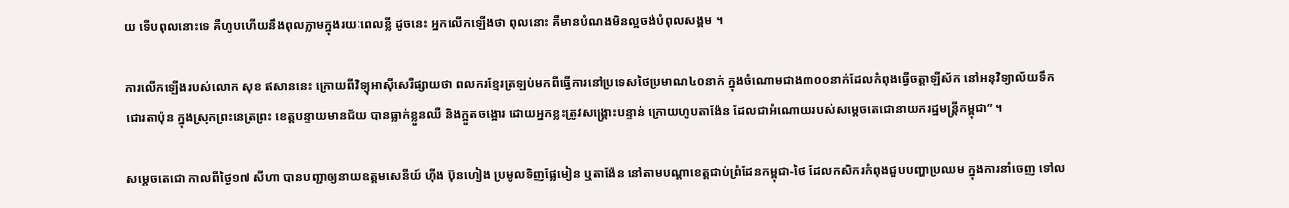យ ទើបពុលនោះទេ គឺហូបហើយនឹងពុលភ្លាមក្នុងរយៈពេលខ្លី ដូចនេះ អ្នកលើកឡើងថា ពុលនោះ គឺមានបំណងមិនល្អចង់បំពុលសង្គម ។

ការលើកឡើងរបស់លោក សុខ ឥសាននេះ ក្រោយពីវិទ្យុអាស៊ីសេរីផ្សាយថា ពលករខ្មែរត្រឡប់មកពីធ្វើការនៅប្រទេសថៃប្រមាណ៤០នាក់ ក្នុងចំណោមជាង៣០០នាក់ដែលកំពុងធ្វើចត្តាឡីស័ក នៅអនុវិទ្យាល័យទឹកជោរតាប៉ុន ក្នុងស្រុកព្រះនេត្រព្រះ ខេត្តបន្ទាយមានជ័យ បានធ្លាក់ខ្លួនឈឺ និងក្អួតចង្អោរ ដោយអ្នកខ្លះត្រូវសង្គ្រោះបន្ទាន់ ក្រោយហូបតាង៉ែន ដែលជាអំណោយរបស់សម្តេចតេជោនាយករដ្ឋមន្រ្តីកម្ពុជា” ។

សម្តេចតេជោ កាលពីថ្ងៃ១៧ សីហា បានបញ្ជាឲ្យនាយឧត្តមសេនីយ៍ ហ៊ីង ប៊ុនហៀង ប្រមូលទិញផ្លែមៀន ឬតាង៉ែន នៅតាមបណ្តាខេត្តជាប់ព្រំដែនកម្ពុជា-ថៃ ដែលកសិករកំពុងជួបបញ្ហាប្រឈម ក្នុងការនាំចេញ ទៅល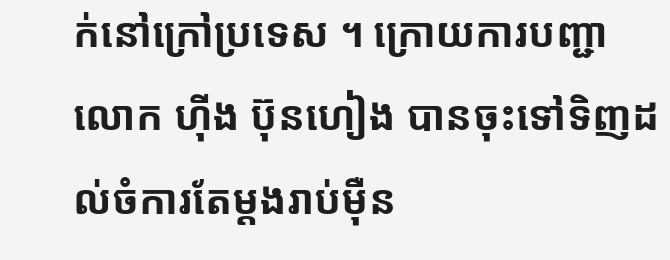ក់នៅក្រៅប្រទេស ។ ក្រោយការបញ្ជាលោក ហ៊ីង ប៊ុនហៀង បានចុះទៅទិញដល់ចំការតែម្តងរាប់ម៉ឺន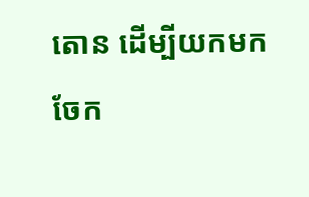តោន ដើម្បីយកមកចែក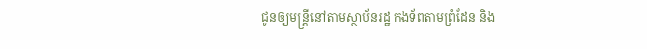ជូនឲ្យមន្រ្តីនៅតាមស្ថាប័នរដ្ឋ កងទ័ពតាមព្រំដែន និង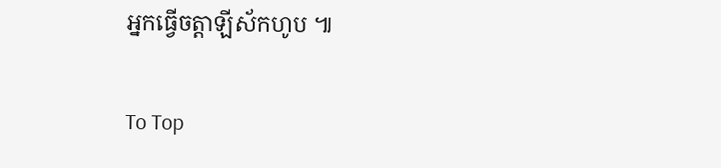អ្នកធ្វើចត្តាឡីស័កហូប ៕

To Top